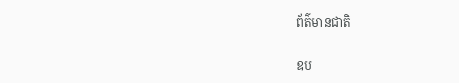ព័ត៌មានជាតិ

ឧប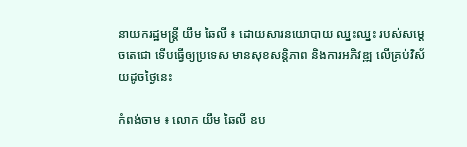នាយករដ្ឋមន្ត្រី យឹម ឆៃលី ៖ ដោយសារនយោបាយ ឈ្នះឈ្នះ របស់សម្ដេចតេជោ ទើបធ្វើឲ្យប្រទេស មានសុខសន្តិភាព និងការអភិវឌ្ឍ លើគ្រប់វិស័យដូចថ្ងៃនេះ

កំពង់ចាម ៖ លោក យឹម ឆៃលី ឧប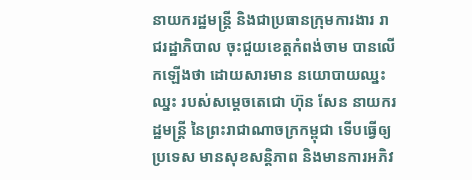នាយករដ្ឋមន្ត្រី និងជាប្រធានក្រុមការងារ រាជរដ្ឋាភិបាល ចុះជួយខេត្តកំពង់ចាម បានលើកឡើងថា ដោយសារមាន នយោបាយឈ្នះឈ្នះ របស់សម្ដេចតេជោ ហ៊ុន សែន នាយករដ្ឋមន្ត្រី នៃព្រះរាជាណាចក្រកម្ពុជា ទើបធ្វើឲ្យប្រទេស មានសុខសន្តិភាព និងមានការអភិវ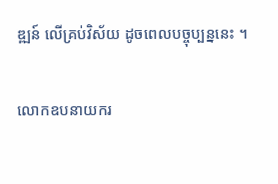ឌ្ឍន៍ លើគ្រប់វិស័យ ដូចពេលបច្ចុប្បន្ននេះ ។

លោកឧបនាយករ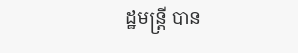ដ្ឋមន្ត្រី បាន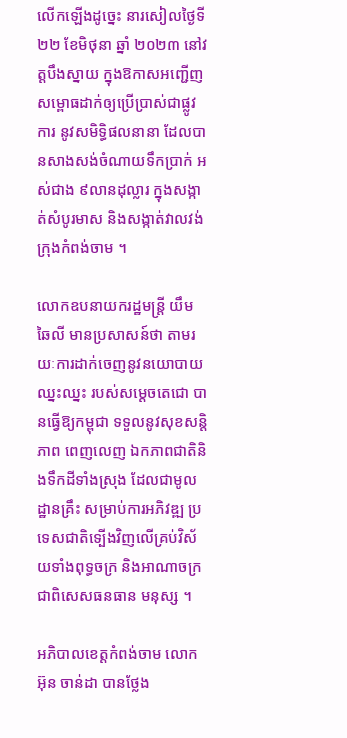លើកឡើងដូច្នេះ នារសៀលថ្ងៃទី ២២ ខែមិថុនា ឆ្នាំ ២០២៣ នៅវត្តបឹងស្នាយ ក្នុងឱកាសអញ្ជើញ សម្ពោធដាក់ឲ្យប្រើប្រាស់ជាផ្លូវការ នូវសមិទ្ធិផលនានា ដែលបានសាងសង់ចំណាយទឹកប្រាក់ អស់ជាង ៩លានដុល្លារ ក្នុងសង្កាត់សំបូរមាស និងសង្កាត់វាលវង់ ក្រុងកំពង់ចាម ។

លោកឧបនាយករដ្ឋមន្ត្រី យឹម ឆៃលី មានប្រសាសន៍ថា តាមរយៈការដាក់ចេញនូវនយោបាយឈ្នះឈ្នះ របស់សម្តេចតេជោ បានធ្វើឱ្យកម្ពុជា ទទួលនូវសុខសន្តិភាព ពេញលេញ ឯកភាពជាតិនិងទឹកដីទាំងស្រុង ដែលជាមូលដ្ឋានគ្រឹះ សម្រាប់ការអភិវឌ្ឍ ប្រទេសជាតិទ្បើងវិញលើគ្រប់វិស័យទាំងពុទ្ធចក្រ និងអាណាចក្រ ជាពិសេសធនធាន មនុស្ស ។

អភិបាលខេត្តកំពង់ចាម លោក អ៊ុន ចាន់ដា បានថ្លែង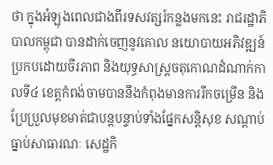ថា ក្នុងអំឡុងពេលជាងពីរទសវត្សរ៍កន្លងមកនេះ រាជរដ្ឋាភិបាលកម្ពុជា បានដាក់ចេញនូវគោល នយោបាយអភិវឌ្ឍន៍ ប្រកបដោយចីរភាព និងយុទ្ធសាស្ត្រចតុកោណដំណាក់កាលទី៤ ខេត្តកំពង់ចាមបាននឹងកំពុងមានការរីកចម្រើន និងប្រែប្រួលមុខមាត់ជាបន្តបន្ទាប់ទាំងផ្នែកសន្តិសុខ សណ្តាប់ធ្នាប់សាធារណៈ សេដ្ឋកិ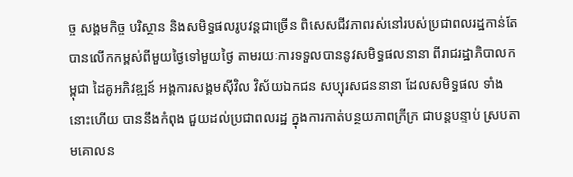ច្ច សង្គមកិច្ច បរិស្ថាន និងសមិទ្ធផលរូបវន្តជាច្រើន ពិសេសជីវភាពរស់នៅរបស់ប្រជាពលរដ្ឋកាន់តែបានលើកកម្ពស់ពីមួយថ្ងៃទៅមួយថ្ងៃ តាមរយៈការទទួលបាននូវសមិទ្ធផលនានា ពីរាជរដ្ឋាភិបាលកម្ពុជា ដៃគូអភិវឌ្ឍន៍ អង្គការសង្គមស៊ីវិល វិស័យឯកជន សប្បុរសជននានា ដែលសមិទ្ធផល ទាំងនោះហើយ បាននឹងកំពុង ជួយដល់ប្រជាពលរដ្ឋ ក្នុងការកាត់បន្ថយភាពក្រីក្រ ជាបន្តបន្ទាប់ ស្របតាមគោលន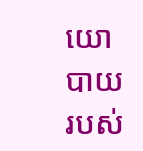យោបាយ របស់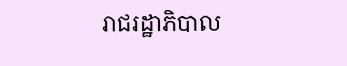រាជរដ្ឋាភិបាល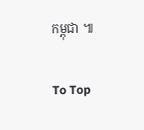កម្ពុជា ៕

To Top